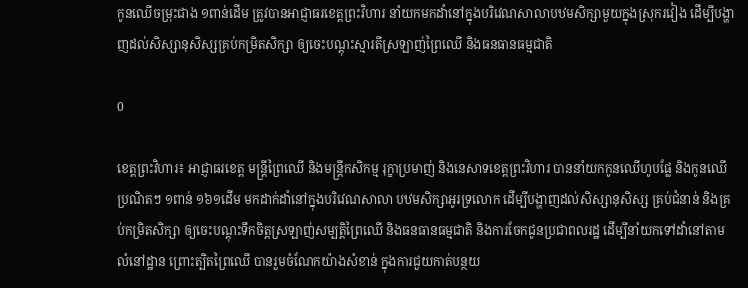កូនឈើចម្រុះជាង ១ពាន់ដើម ត្រូវបានអាជ្ញាធរខេត្តព្រះវិហារ នាំយកមកដាំនៅក្នុងបរិវេណសាលាបឋមសិក្សាមួយក្នុងស្រុករវៀង ដើម្បីបង្ហាញដល់សិស្សានុសិស្សគ្រប់កម្រិតសិក្សា ឲ្យចេះបណ្តុះស្មារតីស្រឡាញ់ព្រៃឈើ និងធនធានធម្មជាតិ

0

ខេត្តព្រះវិហារ៖ អាជ្ញាធរខេត្ត មន្ត្រីព្រៃឈើ និងមន្ត្រីកសិកម្ម រុក្ខាប្រមាញ់ និងនេសាទខេត្តព្រះវិហារ បាននាំយកកូនឈើហូបផ្លែ និងកូនឈើប្រណិតៗ ១ពាន់ ១៦១ដើម មកដាក់ដាំនៅក្នុងបរិវេណសាលា បឋមសិក្សាអូរទ្រលោក ដើម្បីបង្ហាញដល់សិស្សានុសិស្ស គ្រប់ជំនាន់ និងគ្រប់កម្រិតសិក្សា ឲ្យចេះបណ្តុះទឹកចិត្តស្រឡាញ់សម្បត្តិព្រៃឈើ និងធនធានធម្មជាតិ និងការចែកជូនប្រជាពលរដ្ឋ ដើម្បីនាំយកទៅដាំនៅតាមលំនៅដ្ឋាន ព្រោះត្បិតព្រៃឈើ បានរួមចំណែកយ៉ាងសំខាន់ ក្នុងការជួយកាត់បន្ថយ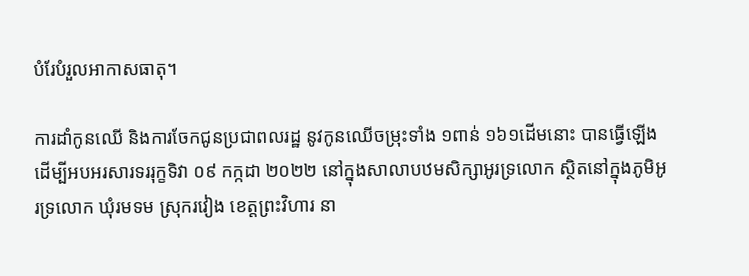បំរែបំរួលអាកាសធាតុ។

ការដាំកូនឈើ និងការចែកជូនប្រជាពលរដ្ឋ នូវកូនឈើចម្រុះទាំង ១ពាន់ ១៦១ដើមនោះ បានធ្វើឡើងដើម្បីអបអរសារទររុក្ខទិវា ០៩ កក្កដា ២០២២ នៅក្នុងសាលាបឋមសិក្សាអូរទ្រលោក ស្ថិតនៅក្នុងភូមិអូរទ្រលោក ឃុំរមទម ស្រុករវៀង ខេត្តព្រះវិហារ នា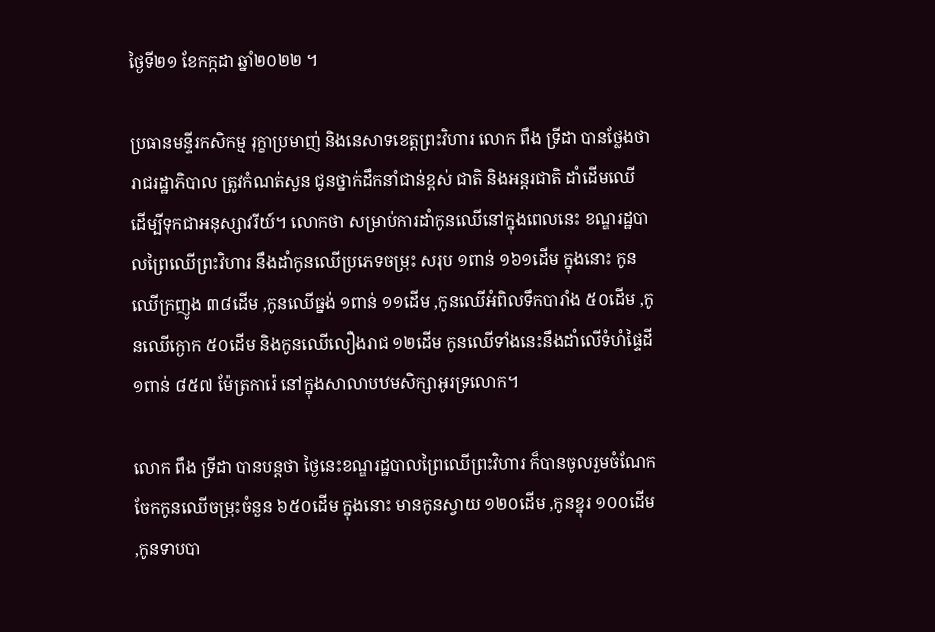ថ្ងៃទី២១ ខែកក្កដា ឆ្នាំ២០២២ ។

ប្រធានមន្ទីរកសិកម្ម រុក្ខាប្រមាញ់ និងនេសាទខេត្តព្រះវិហារ លោក ពឹង ទ្រីដា បានថ្លែងថា រាជរដ្ឋាភិបាល ត្រូវកំណត់សួន ជូនថ្នាក់ដឹកនាំជាន់ខ្ពស់ ជាតិ និងអន្តរជាតិ ដាំដើមឈើ ដើម្បីទុកជាអនុស្សាវរីយ៍។ លោកថា សម្រាប់ការដាំកូនឈើនៅក្នុងពេលនេះ ខណ្ឌរដ្ឋបាលព្រៃឈើព្រះវិហារ នឹងដាំកូនឈើប្រភេទចម្រុះ សរុប ១ពាន់ ១៦១ដើម ក្នុងនោះ កូនឈើក្រញូង ៣៨ដើម ,កូនឈើធ្នង់ ១ពាន់ ១១ដើម ,កូនឈើអំពិលទឹកបារាំង ៥០ដើម ,កូនឈើក្ងោក ៥០ដើម និងកូនឈើលឿងរាជ ១២ដើម កូនឈើទាំងនេះនឹងដាំលើទំហំផ្ទៃដី ១ពាន់ ៨៥៧ ម៉ែត្រការ៉េ នៅក្នុងសាលាបឋមសិក្សាអូរទ្រលោក។

លោក ពឹង ទ្រីដា បានបន្តថា ថ្ងៃនេះខណ្ឌរដ្ឋបាលព្រៃឈើព្រះវិហារ ក៏បានចូលរួមចំណែក ចែកកូនឈើចម្រុះចំនួន ៦៥០ដើម ក្នុងនោះ មានកូនស្វាយ ១២០ដើម ,កូនខ្នុរ ១០០ដើម ,កូនទាបបា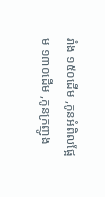រាំង ១៥០ដើម ,កូនអំពិលផ្អែម ១៣០ដើម ,កូនក្រញូង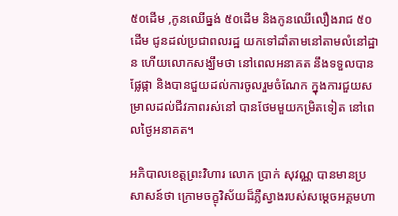៥០ដើម ,កូនឈើធ្នង់ ៥០ដើម និងកូនឈើលឿងរាជ ៥០ដើម ជូនដល់ប្រជាពលរដ្ឋ យកទៅដាំតាមនៅតាមលំនៅដ្ឋាន ហើយលោកសង្ឃឹមថា នៅពេលអនាគត នឹងទទួលបានផ្លែផ្កា និងបានជួយដល់ការចូលរួមចំណែក ក្នុងការជួយសម្រាលដល់ជីវភាពរស់នៅ បានថែមមួយកម្រិតទៀត នៅពេលថ្ងៃអនាគត។

អភិបាលខេត្តព្រះវិហារ លោក ប្រាក់ សុវណ្ណ បានមានប្រសាសន៍ថា ក្រោមចក្ខុវិស័យដ៏ភ្លឺស្វាងរបស់សម្តេចអគ្គមហា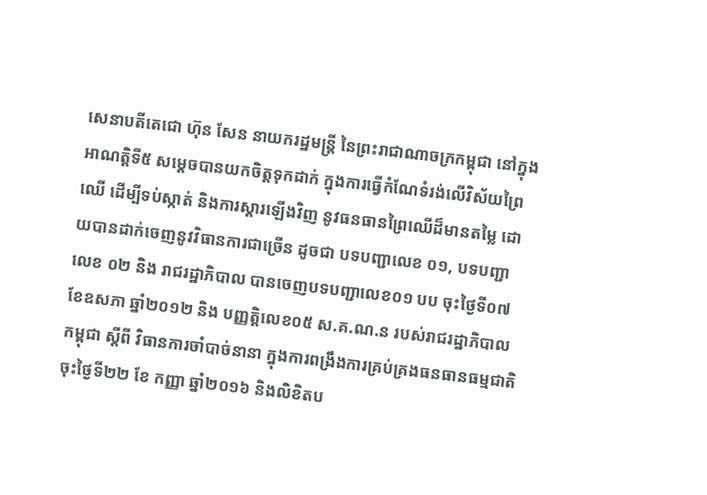សេនាបតីតេជោ ហ៊ុន សែន នាយករដ្ឋមន្ដ្រី នៃព្រះរាជាណាចក្រកម្ពុជា នៅក្នុងអាណត្តិទី៥ សម្តេចបានយកចិត្តទុកដាក់ ក្នុងការធ្វើកំណែទំរង់លើវិស័យព្រៃឈើ ដើម្បីទប់ស្កាត់ និងការស្ដារឡើងវិញ នូវធនធានព្រៃឈើដ៏មានតម្លៃ ដោយបានដាក់ចេញនូវវិធានការជាច្រើន ដូចជា បទបញ្ជាលេខ ០១, បទបញ្ជាលេខ ០២ និង រាជរដ្ឋាភិបាល បានចេញបទបញ្ជាលេខ០១ បប ចុះថ្ងៃទី០៧ ខែឧសភា ឆ្នាំ២០១២ និង បញ្ញត្តិលេខ០៥ ស.គ.ណ.ន របស់រាជរដ្ឋាភិបាលកម្ពុជា ស្ដីពី វិធានការចាំបាច់នានា ក្នុងការពង្រឹងការគ្រប់គ្រងធនធានធម្មជាតិ ចុះថ្ងៃទី២២ ខែ កញ្ញា ឆ្នាំ២០១៦ និងលិខិតប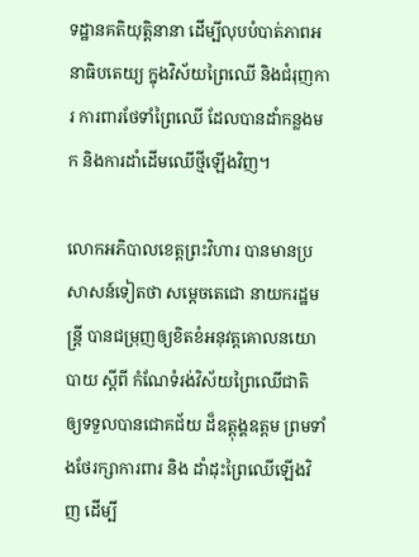ទដ្ឋានគតិយុត្តិនានា ដើម្បីលុបបំបាត់ភាពអនាធិបតេយ្យ ក្នុងវិស័យព្រៃឈើ និងជំរុញការ ការពារថែទាំព្រៃឈើ ដែលបានដាំកន្លងមក និងការដាំដើមឈើថ្មីឡើងវិញ។

លោកអភិបាលខេត្តព្រះវិហារ បានមានប្រសាសន៍ទៀតថា សម្តេចតេជោ នាយករដ្ឋមន្ត្រី បានជម្រុញឲ្យខិតខំអនុវត្តគោលនយោបាយ ស្ដីពី កំណែទំរង់វិស័យព្រៃឈើជាតិ ឲ្យទទួលបានជោគជ័យ ដ៏ឧត្ដុង្គឧត្តម ព្រមទាំងថែរក្សាការពារ និង ដាំដុះព្រៃឈើឡើងវិញ ដើម្បី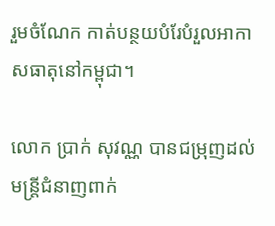រួមចំណែក កាត់បន្ថយបំរែបំរួលអាកាសធាតុនៅកម្ពុជា។

លោក ប្រាក់ សុវណ្ណ បានជម្រុញដល់មន្ត្រីជំនាញពាក់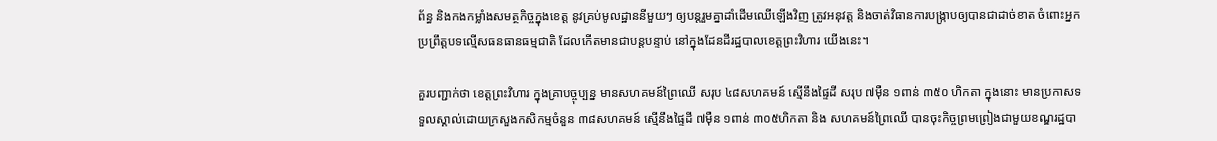ព័ន្ធ និងកងកម្លាំងសមត្ថកិច្ចក្នុងខេត្ត នូវគ្រប់មូលដ្ឋាននីមួយៗ ឲ្យបន្តរួមគ្នាដាំដើមឈើឡើងវិញ ត្រូវអនុវត្ត និងចាត់វិធានការបង្ក្រាបឲ្យបានជាដាច់ខាត ចំពោះអ្នកប្រព្រឹត្តបទល្មើសធនធានធម្មជាតិ ដែលកើតមានជាបន្តបន្ទាប់ នៅក្នុងដែនដីរដ្ឋបាលខេត្តព្រះវិហារ យើងនេះ។

គួរបញ្ជាក់ថា ខេត្តព្រះវិហារ ក្នុងគ្រាបច្ចុប្បន្ន មានសហគមន៍ព្រៃឈើ សរុប ៤៨សហគមន៍ ស្មើនឹងផ្ទៃដី សរុប ៧ម៉ឺន ១ពាន់ ៣៥០ ហិកតា ក្នុងនោះ មានប្រកាសទទួលស្គាល់ដោយក្រសួងកសិកម្មចំនួន ៣៨សហគមន៍ ស្មើនឹងផ្ទៃដី ៧ម៉ឺន ១ពាន់ ៣០៥ហិកតា និង សហគមន៍ព្រៃឈើ បានចុះកិច្ចព្រមព្រៀងជាមួយខណ្ឌរដ្ឋបា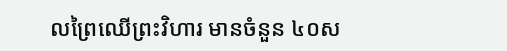លព្រៃឈើព្រះវិហារ មានចំនួន ៤០ស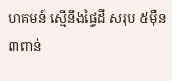ហគមន៍ ស្មើនឹងផ្ទៃដី សរុប ៥ម៉ឺន ៣ពាន់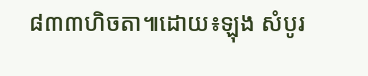៨៣៣ហិចតា៕ដោយ៖ឡុង សំបូរ